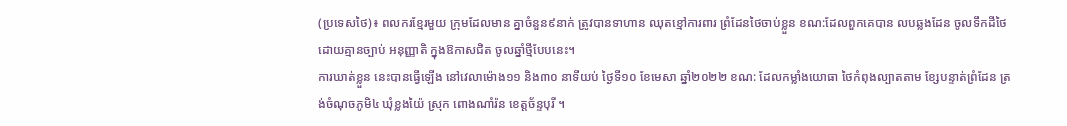(ប្រទេសថៃ)៖ ពលករខ្មែរមួយ ក្រុមដែលមាន គ្នាចំនួន៩នាក់ ត្រូវបានទាហាន ឈុតខ្មៅការពារ ព្រំដែនថៃចាប់ខ្លួន ខណ:ដែលពួកគេបាន លបឆ្លងដែន ចូលទឹកដីថៃ ដោយគ្មានច្បាប់ អនុញ្ញាតិ ក្នុងឱកាសជិត ចូលឆ្នាំថ្មីបែបនេះ។
ការឃាត់ខ្លួន នេះបានធ្វើឡើង នៅវេលាម៉ោង១១ និង៣០ នាទីយប់ ថ្ងៃទី១០ ខែមេសា ឆ្នាំ២០២២ ខណ: ដែលកម្លាំងយោធា ថៃកំពុងល្បាតតាម ខ្សែបន្ទាត់ព្រំដែន ត្រង់ចំណុចភូមិ៤ ឃុំខ្លងយ៉ៃ ស្រុក ពោងណាំរ៉ន ខេត្តច័ន្ទបុរី ។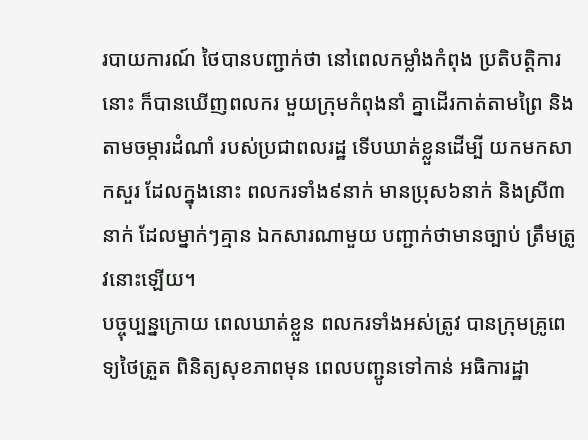របាយការណ៍ ថៃបានបញ្ជាក់ថា នៅពេលកម្លាំងកំពុង ប្រតិបត្តិការនោះ ក៏បានឃើញពលករ មួយក្រុមកំពុងនាំ គ្នាដើរកាត់តាមព្រៃ និងតាមចម្ការដំណាំ របស់ប្រជាពលរដ្ឋ ទើបឃាត់ខ្លួនដើម្បី យកមកសាកសួរ ដែលក្នុងនោះ ពលករទាំង៩នាក់ មានប្រុស៦នាក់ និងស្រី៣នាក់ ដែលម្នាក់ៗគ្មាន ឯកសារណាមួយ បញ្ជាក់ថាមានច្បាប់ ត្រឹមត្រូវនោះឡើយ។
បច្ចុប្បន្នក្រោយ ពេលឃាត់ខ្លួន ពលករទាំងអស់ត្រូវ បានក្រុមគ្រូពេទ្យថៃត្រួត ពិនិត្យសុខភាពមុន ពេលបញ្ជូនទៅកាន់ អធិការដ្ឋា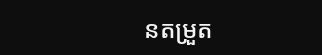នតម្រួត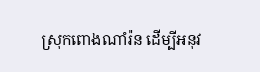ស្រុកពោងណាំរ៉ន ដើម្បីអនុវ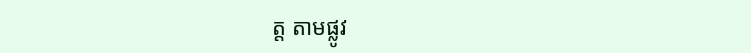ត្ត តាមផ្លូវ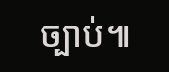ច្បាប់៕